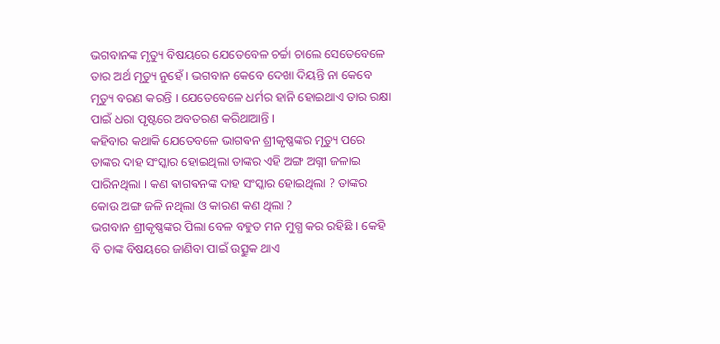ଭଗବାନଙ୍କ ମୃତ୍ୟୁ ବିଷୟରେ ଯେତେବେଳ ଚର୍ଚ୍ଚା ଚାଲେ ସେତେବେଳେ ତାର ଅର୍ଥ ମୃତ୍ୟୁ ନୁହେଁ । ଭଗବାନ କେବେ ଦେଖା ଦିୟନ୍ତି ନା କେବେ ମୃତ୍ୟୁ ବରଣ କରନ୍ତି । ଯେତେବେଳେ ଧର୍ମର ହାନି ହୋଇଥାଏ ତାର ରକ୍ଷା ପାଇଁ ଧରା ପୃଷ୍ଟରେ ଅବତରଣ କରିଥାଆନ୍ତି ।
କହିବାର କଥାକି ଯେତେବଳେ ଭାଗଵନ ଶ୍ରୀକୃଷ୍ଣଙ୍କର ମୃତ୍ୟୁ ପରେ ତାଙ୍କର ଦାହ ସଂସ୍କାର ହୋଇଥିଲା ତାଙ୍କର ଏହି ଅଙ୍ଗ ଅଗ୍ନୀ ଜଳାଇ ପାରିନଥିଲା । କଣ ଵାଗଵନଙ୍କ ଦାହ ସଂସ୍କାର ହୋଇଥିଲା ? ତାଙ୍କର କୋଉ ଅଙ୍ଗ ଜଳି ନଥିଲା ଓ କାରଣ କଣ ଥିଲା ?
ଭଗବାନ ଶ୍ରୀକୃଷ୍ଣଙ୍କର ପିଲା ବେଳ ବହୁତ ମନ ମୁଗ୍ଧ କର ରହିଛି । କେହି ବି ତାଙ୍କ ବିଷୟରେ ଜାଣିବା ପାଇଁ ଉତ୍ସୁକ ଥାଏ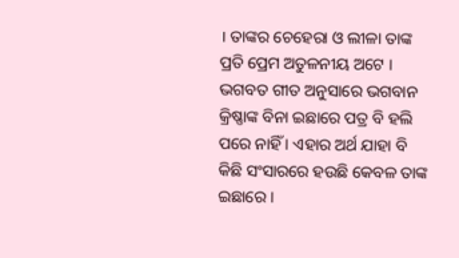। ତାଙ୍କର ଚେହେରା ଓ ଲୀଳା ତାଙ୍କ ପ୍ରତି ପ୍ରେମ ଅତୁଳନୀୟ ଅଟେ । ଭଗବତ ଗୀତ ଅନୁସାରେ ଭଗବାନ କ୍ରିଷ୍ଣାଙ୍କ ବିନା ଇଛାରେ ପତ୍ର ବି ହଲି ପରେ ନାହିଁ । ଏହାର ଅର୍ଥ ଯାହା ବି କିଛି ସଂସାରରେ ହଉଛି କେବଳ ତାଙ୍କ ଇଛାରେ ।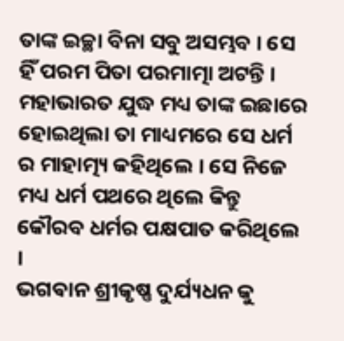ତାଙ୍କ ଇଚ୍ଛା ବିନା ସବୁ ଅସମ୍ଭବ । ସେ ହିଁ ପରମ ପିତା ପରମାତ୍ମା ଅଟନ୍ତି । ମହାଭାରତ ଯୁଦ୍ଧ ମଧ୍ୟ ତାଙ୍କ ଇଛାରେ ହୋଇଥିଲା ତା ମାଧ୍ୟମରେ ସେ ଧର୍ମ ର ମାହାତ୍ମ୍ୟ କହିଥିଲେ । ସେ ନିଜେ ମଧ୍ୟ ଧର୍ମ ପଥରେ ଥିଲେ କିନ୍ତୁ କୌରବ ଧର୍ମର ପକ୍ଷପାତ କରିଥିଲେ ।
ଭଗଵାନ ଶ୍ରୀକୃଷ୍ଣ ଦୁର୍ଯ୍ୟଧନ କୁ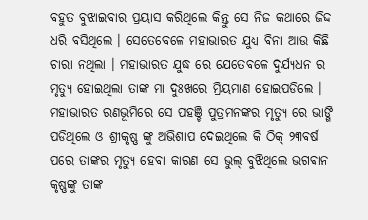ବହୁତ ବୁଝାଇବାର ପ୍ରୟାସ କରିଥିଲେ କିନ୍ତୁ ସେ ନିଜ କଥାରେ ଜିଦ୍ଦ ଧରି ବସିଥିଲେ । ସେତେବେଳେ ମହାଭାରତ ଯୁଧ୍ୟ ବିନା ଆଉ କିଛି ଚାରା ନଥିଲା । ମହାଭାରତ ଯୁଦ୍ଧ ରେ ଯେତେବଳେ ଦୁର୍ଯ୍ୟଧନ ର ମୃତ୍ୟୁ ହୋଇଥିଲା ତାଙ୍କ ମା ଦୁଃଖରେ ମ୍ରିୟମାଣ ହୋଇପଡିଲେ । ମହାଭାରତ ରଣଭୂମିରେ ସେ ପହଞ୍ଚି ପୁତ୍ରମନଙ୍କର ମୃତ୍ୟୁ ରେ ଭାଙ୍ଗି ପଡିଥିଲେ ଓ ଶ୍ରୀକୃଷ୍ଣ ଙ୍କୁ ଅଭିଶାପ ଦେଇଥିଲେ କି ଠିକ୍ ୨୩ବର୍ଷ ପରେ ତାଙ୍କର ମୃତ୍ୟୁ ହେବା କାରଣ ସେ ଭୁଲ୍ ବୁଝିଥିଲେ ଭଗଵାନ କୃଷ୍ଣଙ୍କୁ ତାଙ୍କ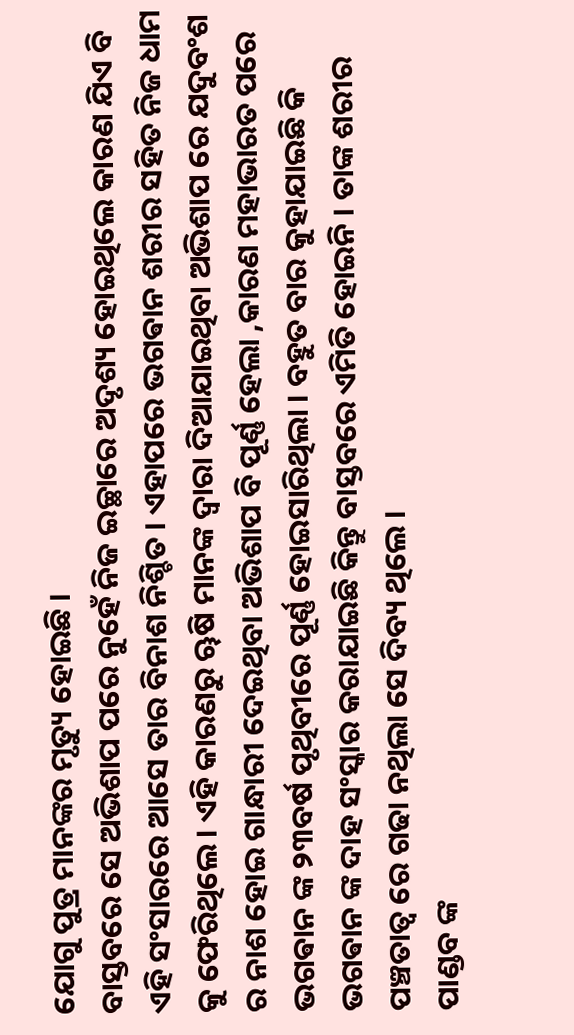ଯୋଗୁ ପୁତ୍ର ମାନଙ୍କର ମୃତ୍ୟୁ ହୋଇଛି ।
ବାସ୍ତବରେ ସେ ଅଭିଶାପ ପରେ ନୁହେଁ ନିଜ ଇଚ୍ଛାରେ ଅଦୃଶ୍ୟ ହୋଇଥିଲେ କାରଣ ଯିଏ ବି ଏହି ସଂସାରରେ ଆସେ ତାର ବିନାଶ ନିଶ୍ଚିତ । ଏହାପରେ ଭଗଵାନ ଶରୀର ସହିତ ନିଜ ଧାମ କୁ ଫେରିଥିଲେ । ଏହି କାରଣରୁ ୠଷି ମାନଙ୍କ ଦ୍ଵାରା ଦିଆଯାଇଥିବା ଅଭିଶାପ ରେ ଯଦୁବଂଶ ର ନାଶ ହୋଇ ଗାନ୍ଧାରୀ ଦେଇଥିବା ଅଭିଶାପ ବି ପୂର୍ଣ୍ଣ ହେଲା ,କାରଣ ମହାଭାରତ ପରେ ଭଗଵାନ ଙ୍କ ୨୩ବର୍ଷ ପୃଥିବୀରେ ପୂର୍ଣ୍ଣ ହୋଇସାରିଥିଲା । ବହୁତ ବାର କୁହାଯାଇଛି କି ଭଗଵାନ ଙ୍କ ଦାହ ସଂସ୍କାର କରାଯାଇଛି କିନ୍ତୁ ବାସ୍ତବରେ ଏମିତି ହୋଇନି । ତାଙ୍କ ଶରୀର ପଞ୍ଚତାତ୍ଵ ରେ ଗଢା ନଥିଲା ସେ ଦିବ୍ୟ ଥିଲେ ।
ପାଣ୍ଡବ ଙ୍କ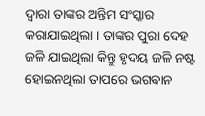ଦ୍ଵାରା ତାଙ୍କର ଅନ୍ତିମ ସଂସ୍କାର କରାଯାଇଥିଲା । ତାଙ୍କର ପୁରା ଦେହ ଜଳି ଯାଇଥିଲା କିନ୍ତୁ ହୃଦୟ ଜଳି ନଷ୍ଟ ହୋଇନଥିଲା ତାପରେ ଭଗଵାନ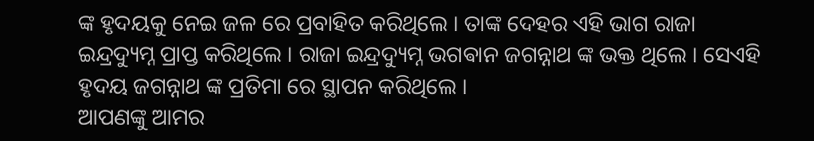ଙ୍କ ହୃଦୟକୁ ନେଇ ଜଳ ରେ ପ୍ରବାହିତ କରିଥିଲେ । ତାଙ୍କ ଦେହର ଏହି ଭାଗ ରାଜା ଇନ୍ଦ୍ରଦ୍ୟୁମ୍ନ ପ୍ରାପ୍ତ କରିଥିଲେ । ରାଜା ଇନ୍ଦ୍ରଦ୍ୟୁମ୍ନ ଭଗଵାନ ଜଗନ୍ନାଥ ଙ୍କ ଭକ୍ତ ଥିଲେ । ସେଏହି ହୃଦୟ ଜଗନ୍ନାଥ ଙ୍କ ପ୍ରତିମା ରେ ସ୍ଥାପନ କରିଥିଲେ ।
ଆପଣଙ୍କୁ ଆମର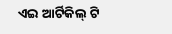ଏଇ ଆର୍ଟିକିଲ୍ ଟି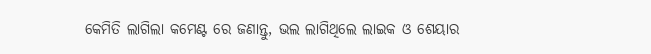କେମିତି ଲାଗିଲା କମେଣ୍ଟ ରେ ଜଣାନ୍ତୁ, ଭଲ ଲାଗିଥିଲେ ଲାଇକ ଓ ଶେୟାର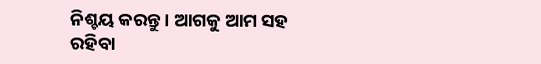ନିଶ୍ଚୟ କରନ୍ତୁ । ଆଗକୁ ଆମ ସହ ରହିବା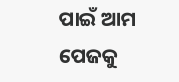ପାଇଁ ଆମ ପେଜକୁ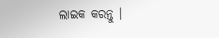ଲାଇକ କରନ୍ତୁ ।